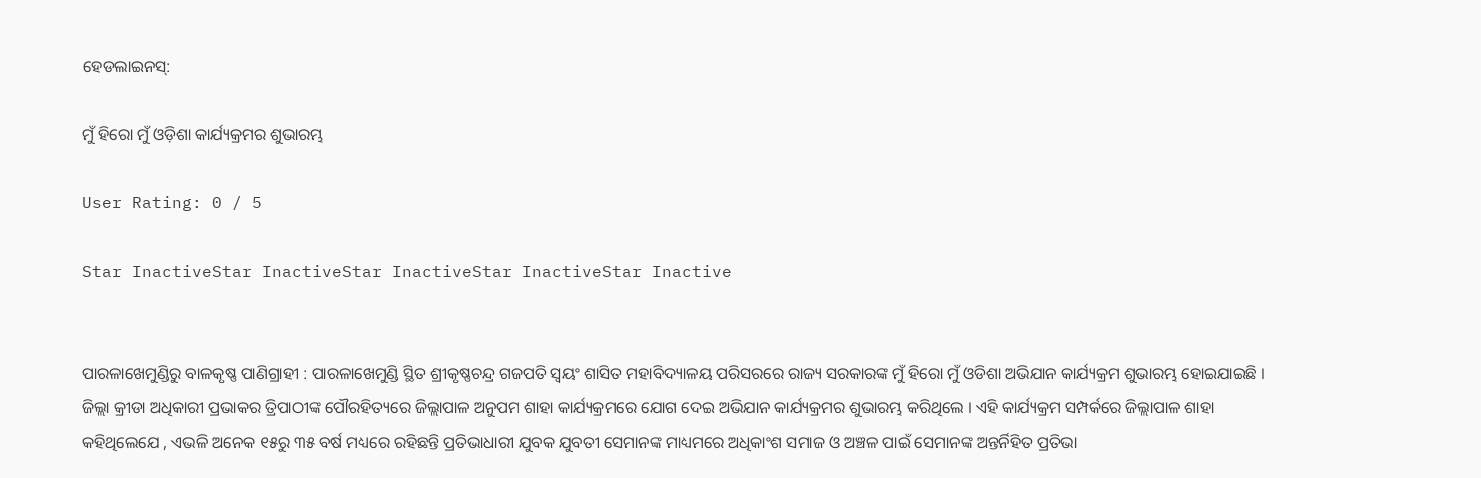ହେଡଲାଇନସ୍:

ମୁଁ ହିରୋ ମୁଁ ଓଡ଼ିଶା କାର୍ଯ୍ୟକ୍ରମର ଶୁଭାରମ୍ଭ

User Rating: 0 / 5

Star InactiveStar InactiveStar InactiveStar InactiveStar Inactive


ପାରଳାଖେମୁଣ୍ଡିରୁ ବାଳକୃଷ୍ଣ ପାଣିଗ୍ରାହୀ : ପାରଳାଖେମୁଣ୍ଡି ସ୍ଥିତ ଶ୍ରୀକୃଷ୍ଣଚନ୍ଦ୍ର ଗଜପତି ସ୍ୱୟଂ ଶାସିତ ମହାବିଦ୍ୟାଳୟ ପରିସରରେ ରାଜ୍ୟ ସରକାରଙ୍କ ମୁଁ ହିରୋ ମୁଁ ଓଡିଶା ଅଭିଯାନ କାର୍ଯ୍ୟକ୍ରମ ଶୁଭାରମ୍ଭ ହୋଇଯାଇଛି । ଜିଲ୍ଲା କ୍ରୀଡା ଅଧିକାରୀ ପ୍ରଭାକର ତ୍ରିପାଠୀଙ୍କ ପୌରହିତ୍ୟରେ ଜିଲ୍ଲାପାଳ ଅନୁପମ ଶାହା କାର୍ଯ୍ୟକ୍ରମରେ ଯୋଗ ଦେଇ ଅଭିଯାନ କାର୍ଯ୍ୟକ୍ରମର ଶୁଭାରମ୍ଭ କରିଥିଲେ । ଏହି କାର୍ଯ୍ୟକ୍ରମ ସମ୍ପର୍କରେ ଜିଲ୍ଲାପାଳ ଶାହା କହିଥିଲେଯେ , ଏଭଳି ଅନେକ ୧୫ରୁ ୩୫ ବର୍ଷ ମଧ୍ୟରେ ରହିଛନ୍ତି ପ୍ରତିଭାଧାରୀ ଯୁବକ ଯୁବତୀ ସେମାନଙ୍କ ମାଧ୍ୟମରେ ଅଧିକାଂଶ ସମାଜ ଓ ଅଞ୍ଚଳ ପାଇଁ ସେମାନଙ୍କ ଅନ୍ତର୍ନିହିତ ପ୍ରତିଭା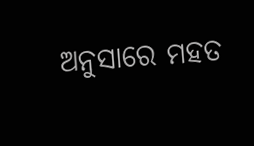ଅନୁସାରେ ମହତ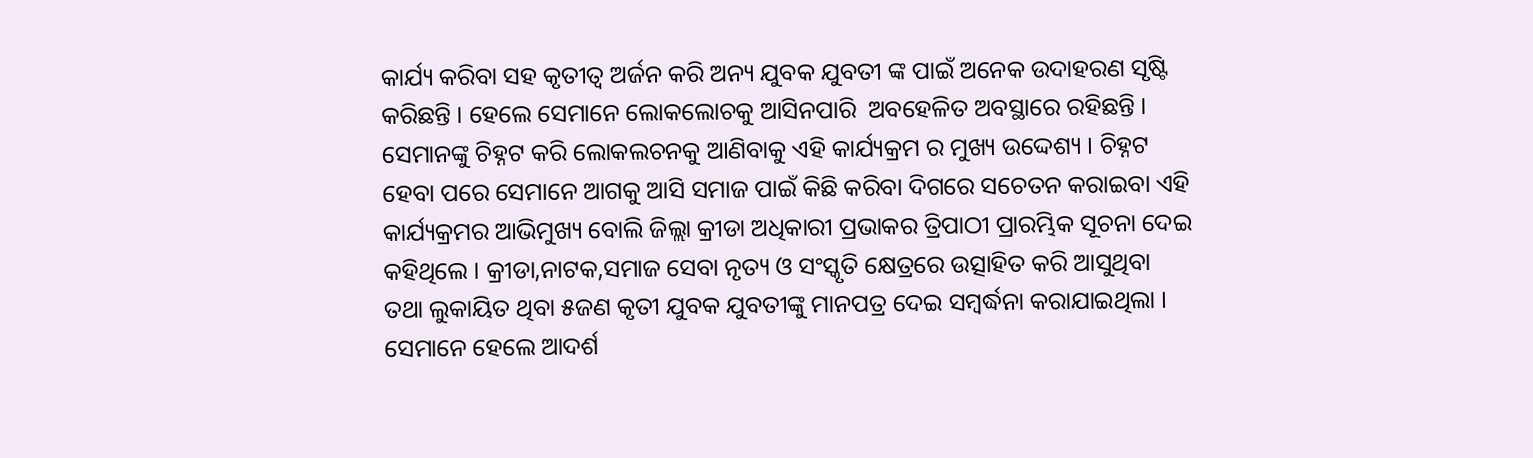କାର୍ଯ୍ୟ କରିବା ସହ କୃତୀତ୍ୱ ଅର୍ଜନ କରି ଅନ୍ୟ ଯୁବକ ଯୁବତୀ ଙ୍କ ପାଇଁ ଅନେକ ଉଦାହରଣ ସୃଷ୍ଟି କରିଛନ୍ତି । ହେଲେ ସେମାନେ ଲୋକଲୋଚକୁ ଆସିନପାରି  ଅବହେଳିତ ଅବସ୍ଥାରେ ରହିଛନ୍ତି । ସେମାନଙ୍କୁ ଚିହ୍ନଟ କରି ଲୋକଲଚନକୁ ଆଣିବାକୁ ଏହି କାର୍ଯ୍ୟକ୍ରମ ର ମୁଖ୍ୟ ଉଦ୍ଦେଶ୍ୟ । ଚିହ୍ନଟ ହେବା ପରେ ସେମାନେ ଆଗକୁ ଆସି ସମାଜ ପାଇଁ କିଛି କରିବା ଦିଗରେ ସଚେତନ କରାଇବା ଏହି କାର୍ଯ୍ୟକ୍ରମର ଆଭିମୁଖ୍ୟ ବୋଲି ଜିଲ୍ଲା କ୍ରୀଡା ଅଧିକାରୀ ପ୍ରଭାକର ତ୍ରିପାଠୀ ପ୍ରାରମ୍ଭିକ ସୂଚନା ଦେଇ କହିଥିଲେ । କ୍ରୀଡା,ନାଟକ,ସମାଜ ସେବା ନୃତ୍ୟ ଓ ସଂସ୍କୃତି କ୍ଷେତ୍ରରେ ଉତ୍ସାହିତ କରି ଆସୁଥିବା ତଥା ଲୁକାୟିତ ଥିବା ୫ଜଣ କୃତୀ ଯୁବକ ଯୁବତୀଙ୍କୁ ମାନପତ୍ର ଦେଇ ସମ୍ୱର୍ଦ୍ଧନା କରାଯାଇଥିଲା । ସେମାନେ ହେଲେ ଆଦର୍ଶ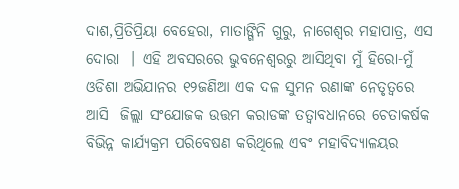ଦାଶ,ପ୍ରିତିପ୍ରିୟା ବେହେରା, ମାତାଙ୍ଗିନି ଗୁରୁ, ନାଗେଶ୍ୱର ମହାପାତ୍ର, ଏସ ଦୋରା  । ଏହି ଅବସରରେ ଭୁବନେଶ୍ୱରରୁ ଆସିଥିବା ମୁଁ ହିରୋ-ମୁଁ ଓଡିଶା ଅଭିଯାନର ୧୨ଜଣିଆ ଏକ ଦଳ ସୁମନ ରଣାଙ୍କ ନେତୃତ୍ୱରେ ଆସି  ଜିଲ୍ଲା ସଂଯୋଜକ ଉତ୍ତମ କରାଡଙ୍କ ତତ୍ୱାବଧାନରେ ଚେତାକର୍ଷକ ବିଭିନ୍ନ କାର୍ଯ୍ୟକ୍ରମ ପରିବେଷଣ କରିଥିଲେ ଏବଂ ମହାବିଦ୍ୟାଳୟର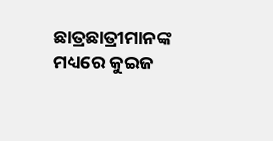ଛାତ୍ରଛାତ୍ରୀମାନଙ୍କ ମଧ୍ୟରେ କୁଇଜ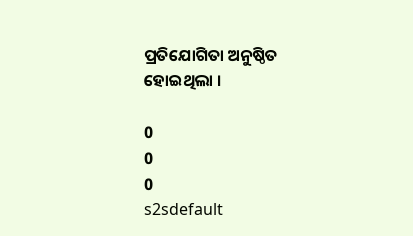ପ୍ରତିଯୋଗିତା ଅନୁଷ୍ଠିତ ହୋଇଥିଲା ।

0
0
0
s2sdefault